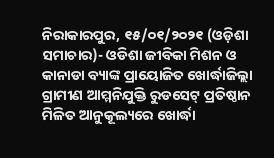ନିରାକାରପୁର, ୧୫/୦୧/୨୦୨୧ (ଓଡ଼ିଶା ସମାଚାର)- ଓଡିଶା ଜୀବିକା ମିଶନ ଓ କାନାଡା ବ୍ୟାଙ୍କ ପ୍ରାୟୋଜିତ ଖୋର୍ଦ୍ଧାଜିଲ୍ଲା ଗ୍ରାମୀଣ ଆମ୍ମନିଯୁକ୍ତି ରୁଡସେଟ୍ ପ୍ରତିଷ୍ଠାନ ମିଳିତ ଆନୁକୂଲ୍ୟରେ ଖୋର୍ଦ୍ଧା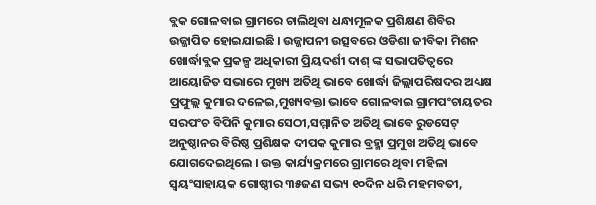ବ୍ଲକ ଗୋଳବାଇ ଗ୍ରାମରେ ଚାଲିଥିବା ଧନ୍ଧାମୂଳକ ପ୍ରଶିକ୍ଷଣ ଶିବିର ଉଜ୍ଜାପିତ ହୋଇଯାଇଛି । ଉଜ୍ଜାପନୀ ଉତ୍ସବରେ ଓଡିଶା ଜୀବିକା ମିଶନ ଖୋର୍ଦ୍ଧାବ୍ଲକ ପ୍ରକଳ୍ପ ଅଧିକାରୀ ପ୍ରିୟଦର୍ଶୀ ଦାଶ୍ ଙ୍କ ସଭାପତିତ୍ୱରେ ଆୟୋଜିତ ସଭାରେ ମୁଖ୍ୟ ଅତିଥି ଭାବେ ଖୋର୍ଦ୍ଧା ଜିଲ୍ଲାପରିଷଦର ଅଧ୍ୟକ୍ଷ ପ୍ରଫୁଲ୍ଲ କୁମାର ଦଳେଇ,ମୁଖ୍ୟବକ୍ତା ଭାବେ ଗୋଳବାଇ ଗ୍ରାମପଂଚାୟତର ସରପଂଚ ବିପିନି କୁମାର ସେଠୀ,ସମ୍ମାନିତ ଅତିଥି ଭାବେ ରୁଡସେଟ୍ ଅନୁଷ୍ଠାନର ବିରିଷ୍ଠ ପ୍ରଶିକ୍ଷକ ଦୀପକ କୁମାର ବ୍ରହ୍ମା ପ୍ରମୁଖ ଅତିଥି ଭାବେ ଯୋଗଦେଇଥିଲେ । ଉକ୍ତ କାର୍ଯ୍ୟକ୍ରମରେ ଗ୍ରାମରେ ଥିବା ମହିଳା ସ୍ୱୟଂସାହାୟକ ଗୋଷ୍ଠୀର ୩୫ଜଣ ସଭ୍ୟ ୧୦ଦିନ ଧରି ମହମବତୀ,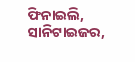ଫିନାଇଲି, ସାନିଟାଇଜର,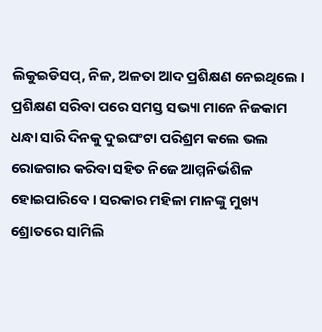ଲିକୁଇଡିସପ୍, ନିଳ, ଅଳତା ଆଦ ପ୍ରଶିକ୍ଷଣ ନେଇଥିଲେ । ପ୍ରଶିକ୍ଷଣ ସରିବା ପରେ ସମସ୍ତ ସଭ୍ୟା ମାନେ ନିଜକାମ ଧନ୍ଧା ସାରି ଦିନକୁ ଦୁଇଘଂଟା ପରିଶ୍ରମ କଲେ ଭଲ ରୋଜଗାର କରିବା ସହିତ ନିଜେ ଆମ୍ମନିର୍ଭଶିଳ ହୋଇପାରିବେ । ସରକାର ମହିଳା ମାନଙ୍କୁ ମୁଖ୍ୟ ଶ୍ରୋତରେ ସାମିଲି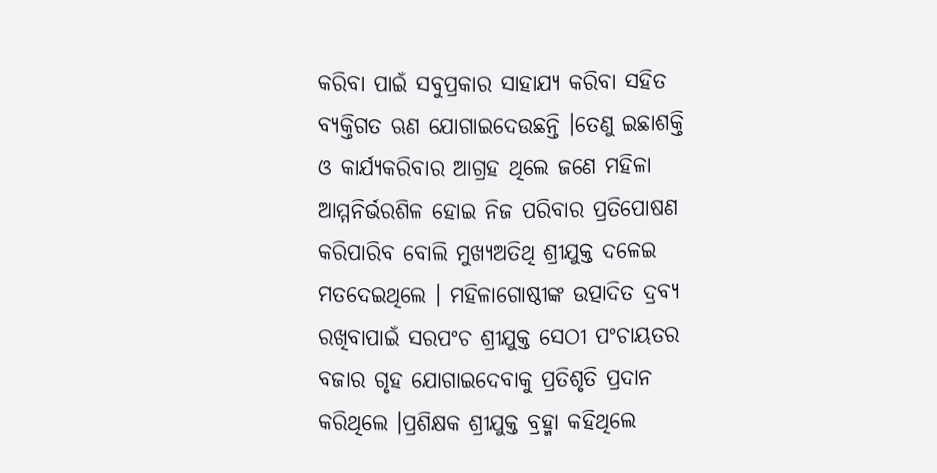କରିବା ପାଇଁ ସବୁପ୍ରକାର ସାହାଯ୍ୟ କରିବା ସହିତ ବ୍ୟକ୍ତିଗତ ଋଣ ଯୋଗାଇଦେଉଛନ୍ତି ।ତେଣୁ ଇଛାଶକ୍ତି ଓ କାର୍ଯ୍ୟକରିବାର ଆଗ୍ରହ ଥିଲେ ଜଣେ ମହିଳା ଆମ୍ମନିର୍ଭରଶିଳ ହୋଇ ନିଜ ପରିବାର ପ୍ରତିପୋଷଣ କରିପାରିବ ବୋଲି ମୁଖ୍ୟଅତିଥି ଶ୍ରୀଯୁକ୍ତ ଦଳେଇ ମତଦେଇଥିଲେ । ମହିଳାଗୋଷ୍ଠୀଙ୍କ ଉତ୍ପାଦିତ ଦ୍ରବ୍ୟ ରଖିବାପାଇଁ ସରପଂଚ ଶ୍ରୀଯୁକ୍ତ ସେଠୀ ପଂଚାୟତର ବଜାର ଗୃହ ଯୋଗାଇଦେବାକୁ ପ୍ରତିଶୃତି ପ୍ରଦାନ କରିଥିଲେ ।ପ୍ରଶିକ୍ଷକ ଶ୍ରୀଯୁକ୍ତ ବ୍ରହ୍ମା କହିଥିଲେ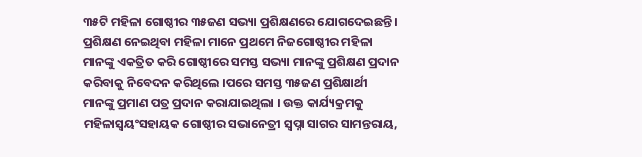୩୫ଟି ମହିଳା ଗୋଷ୍ଠୀର ୩୫ଜଣ ସଭ୍ୟା ପ୍ରଶିକ୍ଷଣରେ ଯୋଗଦେଇଛନ୍ତି । ପ୍ରଶିକ୍ଷଣ ନେଇଥିବା ମହିଳା ମାନେ ପ୍ରଥମେ ନିଜଗୋଷ୍ଠୀର ମହିଳା ମାନଙ୍କୁ ଏକତ୍ରିତ କରି ଗୋଷ୍ଠୀରେ ସମସ୍ତ ସଭ୍ୟା ମାନଙ୍କୁ ପ୍ରଶିକ୍ଷଣ ପ୍ରଦାନ କରିବାକୁ ନିବେଦନ କରିଥିଲେ ।ପରେ ସମସ୍ତ ୩୫ଜଣ ପ୍ରଶିକ୍ଷାର୍ଥୀ ମାନଙ୍କୁ ପ୍ରମାଣ ପତ୍ର ପ୍ରଦାନ କରାଯାଇଥିଲା । ଉକ୍ତ କାର୍ଯ୍ୟକ୍ରମକୁ ମହିଳାସ୍ୱୟଂସହାୟକ ଗୋଷ୍ଠୀର ସଭାନେତ୍ରୀ ସ୍ୱପ୍ନା ସାଗର ସାମନ୍ତରାୟ,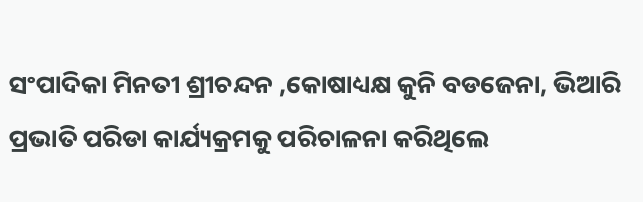ସଂପାଦିକା ମିନତୀ ଶ୍ରୀଚନ୍ଦନ ,କୋଷାଧ୍ୟକ୍ଷ କୁନି ବଡଜେନା, ଭିଆରି ପ୍ରଭାତି ପରିଡା କାର୍ଯ୍ୟକ୍ରମକୁ ପରିଚାଳନା କରିଥିଲେ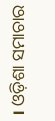। ଓଡ଼ିଶା ସମାଚାର